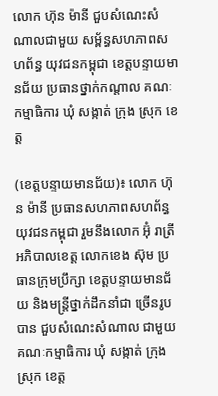លោក ហ៊ុន ម៉ានី ជួបសំណេះសំណាលជាមួយ សម្ព័ន្ធសហភាពសហព័ន្ធ យុវជនកម្ពុជា ខេត្តបន្ទាយមានជ័យ ប្រធានថ្នាក់កណ្តាល គណៈកម្មាធិការ ឃុំ សង្កាត់ ក្រុង ស្រុក ខេត្ត

(ខេត្តបន្ទាយមានជ័យ)៖ លោក ហ៊ុន ម៉ានី ប្រធានសហភាពសហព័ន្ធ យុវជនកម្ពុជា រួមនឹងលោក អ៊ុំ រាត្រី អភិបាលខេត្ត លោកខេង ស៊ុម ប្រធានក្រុមប្រឹក្សា ខេត្តបន្ទាយមានជ័យ និងមន្ត្រីថ្នាក់ដឹកនាំជា ច្រើនរូបបាន ជួបសំណេះសំណាល ជាមួយគណៈកម្មាធិការ ឃុំ សង្កាត់ ក្រុង ស្រុក ខេត្ត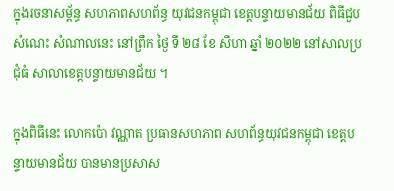ក្នុងរចនាសម្ព័ន្ធ សហភាពសហព័ន្ធ យុវជនកម្ពុជា ខេត្តបន្ទាយមានជ័យ ពិធីជួបសំណេះ សំណាលនេះ នៅព្រឹក ថ្ងៃ ទី ២៨ ខែ សីហា ឆ្នាំ ២០២២ នៅសាលប្រជុំធំ សាលាខេត្តបន្ទាយមានជ័យ ។

ក្នុងពិធីនេះ លោកប៉ោ វណ្ណាត ប្រធានសហភាព សហព័ន្ធយុវជនកម្ពុជា ខេត្តបន្ទាយមានជ័យ បានមានប្រសាស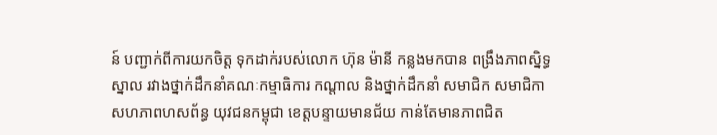ន៍ បញ្ជាក់ពីការយកចិត្ត ទុកដាក់របស់លោក ហ៊ុន ម៉ានី កន្លងមកបាន ពង្រឹងភាពស្និទ្ធស្នាល រវាងថ្នាក់ដឹកនាំគណៈកម្មាធិការ កណ្តាល និងថ្នាក់ដឹកនាំ សមាជិក សមាជិកា សហភាពហសព័ន្ធ យុវជនកម្ពុជា ខេត្តបន្ទាយមានជ័យ កាន់តែមានភាពជិត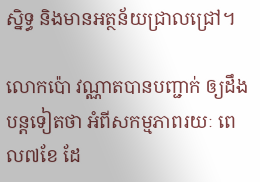ស្និទ្ធ និងមានអត្ថន័យជ្រាលជ្រៅ។

លោកប៉ោ វណ្ណាតបានបញ្ជាក់ ឲ្យដឹងបន្តទៀតថា អំពីសកម្មភាពរយៈ ពេល៧ខែ ដែ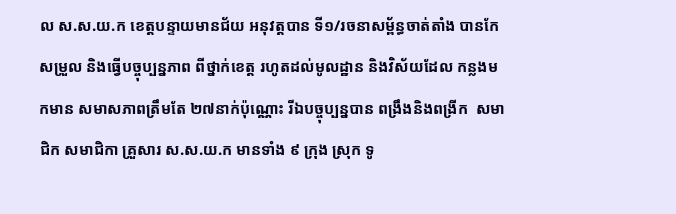ល ស.ស.យ.ក ខេត្តបន្ទាយមានជ័យ អនុវត្តបាន ទី១/រចនាសម្ព័ន្ធចាត់តាំង បានកែសម្រួល និងធ្វើបច្ចុប្បន្នភាព ពីថ្នាក់ខេត្ត រហូតដល់មូលដ្ឋាន និងវិស័យដែល កន្លងមកមាន សមាសភាពត្រឹមតែ ២៧នាក់ប៉ុណ្ណោះ រីឯបច្ចុប្បន្នបាន ពង្រឹងនិងពង្រីក  សមាជិក សមាជិកា គ្រួសារ ស.ស.យ.ក មានទាំង ៩ ក្រុង ស្រុក ទូ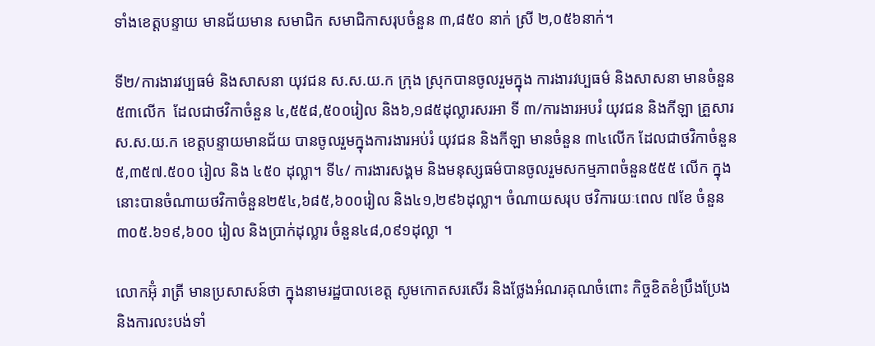ទាំងខេត្តបន្ទាយ មានជ័យមាន សមាជិក សមាជិកាសរុបចំនួន ៣,៨៥០ នាក់ ស្រី ២,០៥៦នាក់។

ទី២/ការងារវប្បធម៌ និងសាសនា យុវជន ស.ស.យ.ក ក្រុង ស្រុកបានចូលរួមក្នុង ការងារវប្បធម៌ និងសាសនា មានចំនួន៥៣លើក  ដែលជាថវិកាចំនួន ៤,៥៥៨,៥០០រៀល និង៦,១៨៥ដុល្លារសរអា ទី ៣/ការងារអបរំ យុវជន និងកីឡា គ្រួសារ ស.ស.យ.ក ខេត្តបន្ទាយមានជ័យ បានចូលរួមក្នុងការងារអប់រំ យុវជន និងកីឡា មានចំនួន ៣៤លើក ដែលជាថវិកាចំនួន៥,៣៥៧.៥០០ រៀល និង ៤៥០ ដុល្លា។ ទី៤/ ការងារសង្គម និងមនុស្សធម៌បានចូលរួមសកម្មភាពចំនួន៥៥៥ លើក ក្នុងនោះបានចំណាយថវិកាចំនួន២៥៤,៦៨៥,៦០០រៀល និង៤១,២៩៦ដុល្លា។ ចំណាយសរុប ថវិការយៈពេល ៧ខែ ចំនួន៣០៥.៦១៩,៦០០ រៀល និងប្រាក់ដុល្លារ ចំនួន៤៨,០៩១ដុល្លា ។

លោកអ៊ុំ រាត្រី មានប្រសាសន៍ថា ក្នុងនាមរដ្ឋបាលខេត្ត សូមកោតសរសើរ និងថ្លែងអំណរគុណចំពោះ កិច្ចខិតខំប្រឹងប្រែង និងការលះបង់ទាំ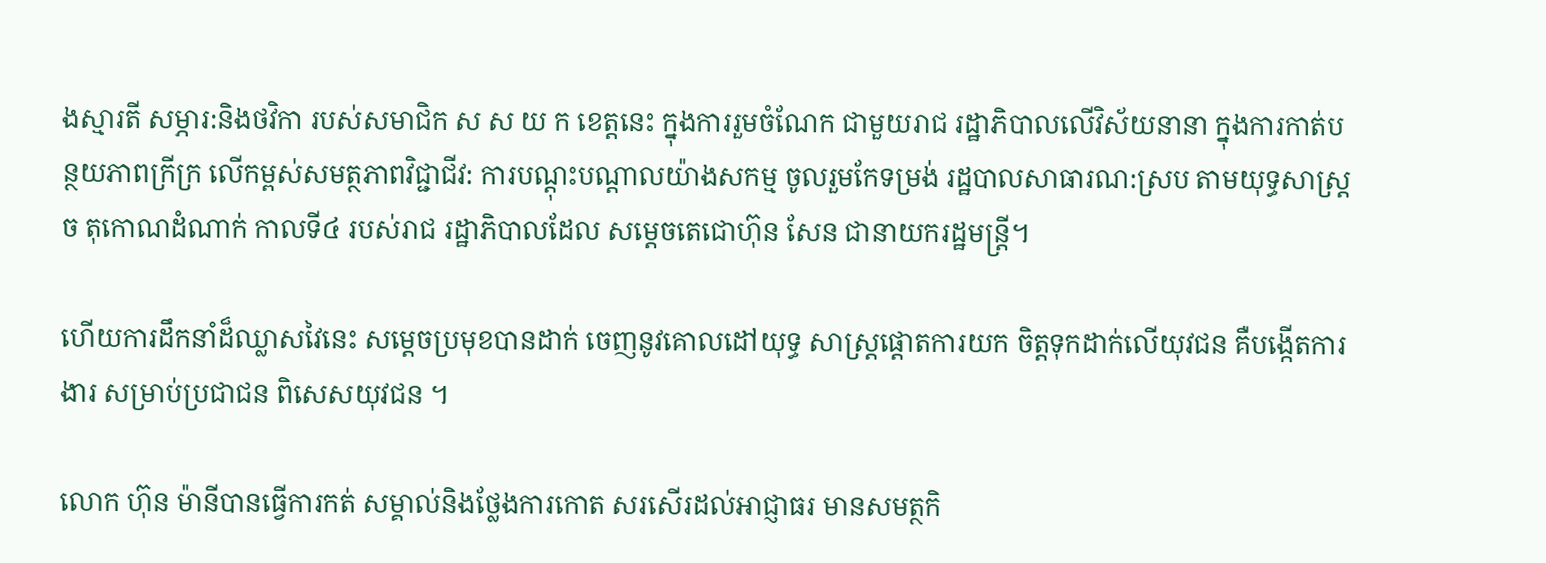ងស្មារតី សម្ភារ:និងថវិកា របស់សមាជិក ស ស យ ក ខេត្តនេះ ក្នុងការរួមចំណែក ជាមួយរាជ រដ្ឋាភិបាលលើវិស័យនានា ក្នុងការកាត់បន្ថយភាពក្រីក្រ លើកម្ពស់សមត្ថភាពវិជ្ជាជីវ: ការបណ្តុះបណ្តាលយ៉ាងសកម្ម ចូលរួមកែទម្រង់ រដ្ឋបាលសាធារណ:ស្រប តាមយុទ្ធសាស្ត្រច តុកោណដំណាក់ កាលទី៤ របស់រាជ រដ្ឋាភិបាលដែល សម្តេចតេជោហ៊ុន សែន ជានាយករដ្ឋមន្ត្រី។

ហើយការដឹកនាំដ៏ឈ្លាសវៃនេះ សម្តេចប្រមុខបានដាក់ ចេញនូវគោលដៅយុទ្ធ សាស្ត្រផ្តោតការយក ចិត្តទុកដាក់លើយុវជន គឺបង្កើតការងារ សម្រាប់ប្រជាជន ពិសេសយុវជន ។

លោក ហ៊ុន ម៉ានីបានធ្វើការកត់ សម្គាល់និងថ្លែងការកោត សរសើរដល់អាជ្ញាធរ មានសមត្ថកិ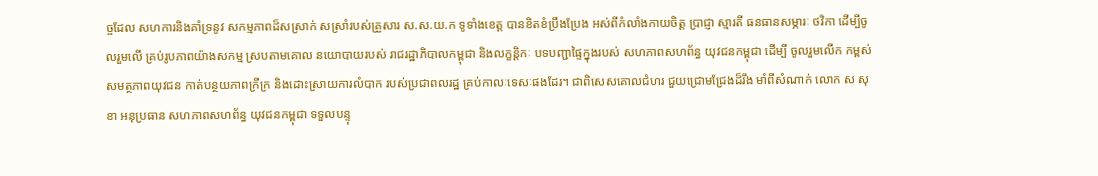ច្ចដែល សហការនិងគាំទ្រនូវ សកម្មភាពដ៏សស្រាក់ សស្រាំរបស់គ្រួសារ ស.ស.យ.ក ទូទាំងខេត្ត បានខិតខំប្រឹងប្រែង អស់ពីកំលាំងកាយចិត្ត ប្រាជ្ញា ស្មារតី ធនធានសម្ភារៈ ថវិកា ដើម្បីចូលរួមលើ គ្រប់រូបភាពយ៉ាងសកម្ម ស្របតាមគោល នយោបាយរបស់ រាជរដ្ឋាភិបាលកម្ពុជា និងលក្ខន្តិកៈ បទបញ្ជាផ្ទៃក្នុងរបស់ សហភាពសហព័ន្ធ យុវជនកម្ពុជា ដើម្បី ចូលរួមលើក កម្ពស់សមត្ថភាពយុវជន កាត់បន្ថយភាពក្រីក្រ និងដោះស្រាយការលំបាក របស់ប្រជាពលរដ្ឋ គ្រប់កាលៈទេសៈផងដែរ។ ជាពិសេសគោលជំហរ ជួយជ្រោមជ្រែងដ៏រឹង មាំពីសំណាក់ លោក ស សុខា អនុប្រធាន សហភាពសហព័ន្ធ យុវជនកម្ពុជា ទទួលបន្ទុ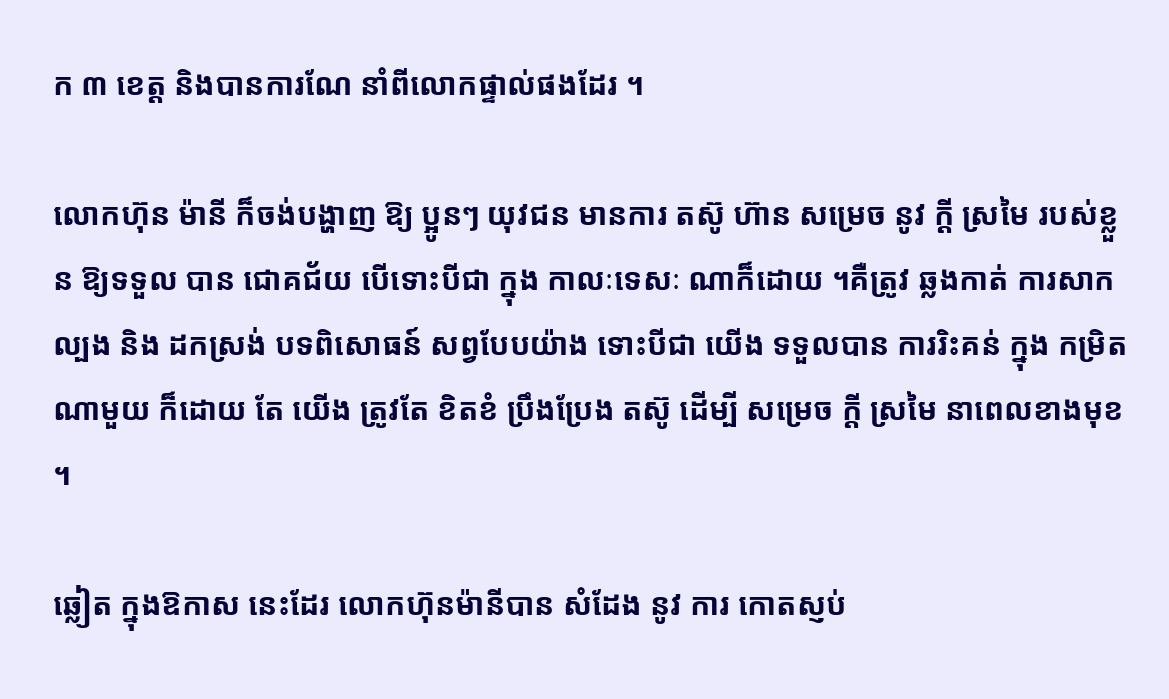ក ៣ ខេត្ត និងបានការណែ នាំពីលោកផ្ទាល់ផងដែរ ។

លោកហ៊ុន ម៉ានី ក៏ចង់បង្ហាញ ឱ្យ ប្អូនៗ យុវជន មានការ តស៊ូ ហ៊ាន សម្រេច នូវ ក្ដី ស្រមៃ របស់ខ្លួន ឱ្យទទួល បាន ជោគជ័យ បើទោះបីជា ក្នុង កាលៈទេសៈ ណាក៏ដោយ ។គឺត្រូវ ឆ្លងកាត់ ការសាកល្បង និង ដកស្រង់ បទពិសោធន៍ សព្វបែបយ៉ាង ទោះបីជា យើង ទទួលបាន ការរិះគន់ ក្នុង កម្រិត ណាមួយ ក៏ដោយ តែ យើង ត្រូវតែ ខិតខំ ប្រឹងប្រែង តស៊ូ ដើម្បី សម្រេច ក្តី ស្រមៃ នាពេលខាងមុខ ។

ឆ្លៀត ក្នុងឱកាស នេះដែរ លោកហ៊ុនម៉ានីបាន សំដែង នូវ ការ កោតស្ញប់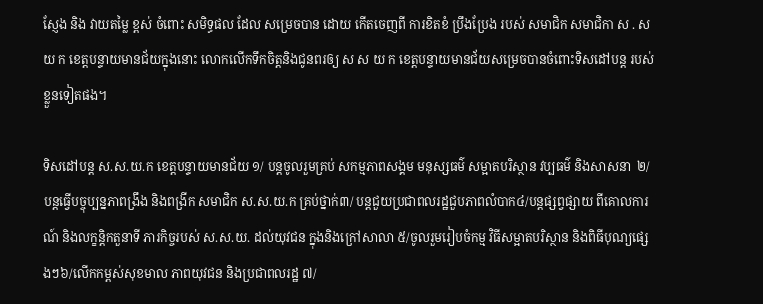ស្ញែង និង វាយតម្លៃ ខ្ពស់ ចំពោះ សមិទ្ធផល ដែល សម្រេចបាន ដោយ កើតចេញពី ការខិតខំ ប្រឹងប្រែង របស់ សមាជិក សមាជិកា ស . ស យ ក ខេត្តបន្ទាយមានជ័យក្នុងនោះ លោកលើកទឹកចិត្តនិងជូនពរឲ្យ ស ស យ ក ខេត្តបន្ទាយមានជ័យសម្រេចបានចំពោះទិសដៅបន្ត របស់ខ្លួនទៀតផង។

ទិសដៅបន្ត ស.ស.យ.ក ខេត្តបន្ទាយមានជ័យ ១/ បន្តចូលរួមគ្រប់ សកម្មភាពសង្គម មនុស្សធម៌ សម្អាតបរិស្ថាន វប្បធម៌ និងសាសនា  ២/ បន្តធ្វើបច្ចុប្បន្នភាពង្រឹង និងពង្រីក សមាជិក ស.ស.យ.ក គ្រប់ថ្នាក់៣/ បន្តជួយប្រជាពលរដ្ឋជួបភាពលំបាក៤/បន្តផ្សព្វផ្សាយ ពីគោលការណ៍ និងលក្ខន្តិកតួនាទី ភារកិច្ចរបស់ ស.ស.យ. ដល់យុវជន ក្នុងនិងក្រៅសាលា ៥/ចូលរួមរៀបចំកម្ម វិធីសម្អាតបរិស្ថាន និងពិធីបុណ្យផ្សេងៗ៦/លើកកម្ពស់សុខមាល ភាពយុវជន និងប្រជាពលរដ្ឋ ៧/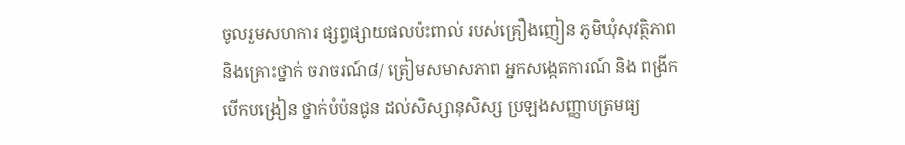ចូលរួមសហការ ផ្សព្វផ្សាយផលប៉ះពាល់ របស់គ្រឿងញៀន ភូមិឃុំសុវត្ថិភាព និងគ្រោះថ្នាក់ ចរាចរណ៍៨/ ត្រៀមសមាសភាព អ្នកសង្កេតការណ៍ និង ពង្រីកបើកបង្រៀន ថ្នាក់បំប៉នជូន ដល់សិស្សានុសិស្ស ប្រឡងសញ្ញាបត្រមធ្យ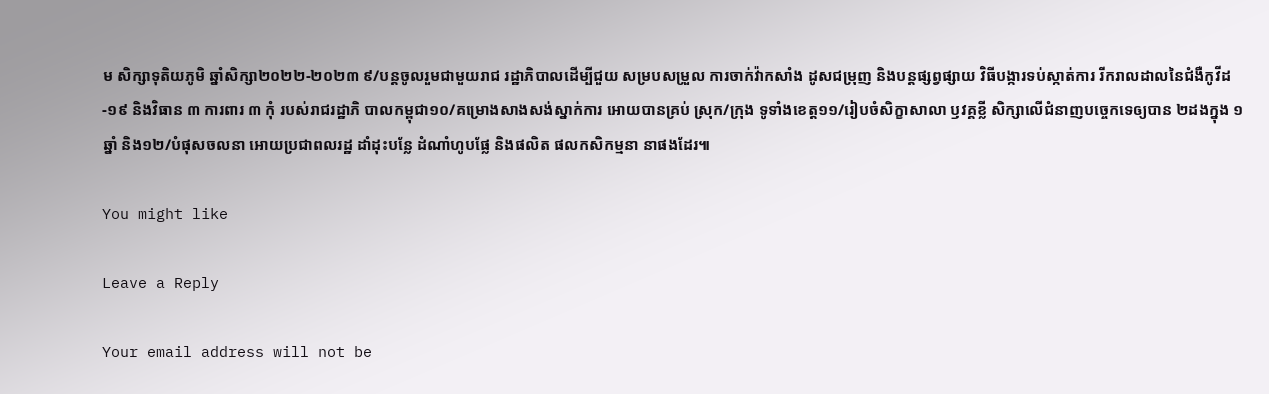ម សិក្សាទុតិយភូមិ ឆ្នាំសិក្សា២០២២-២០២៣ ៩/បន្តចូលរួមជាមួយរាជ រដ្ឋាភិបាលដើម្បីជួយ សម្របសម្រួល ការចាក់វ៉ាកសាំង ដូសជម្រុញ និងបន្តផ្សព្វផ្សាយ វិធីបង្ការទប់ស្កាត់ការ រីករាលដាលនៃជំងឺកូវីដ-១៩ និងវិធាន ៣ ការពារ ៣ កុំ របស់រាជរដ្ឋាភិ បាលកម្ពុជា១០/គម្រោងសាងសង់ស្នាក់ការ អោយបានគ្រប់ ស្រុក/ក្រុង ទូទាំងខេត្ត១១/រៀបចំសិក្ខាសាលា ឫវគ្គខ្លី សិក្សាលើជំនាញបច្ចេកទេឲ្យបាន ២ដងក្នុង ១ឆ្នាំ និង១២/បំផុសចលនា អោយប្រជាពលរដ្ឋ ដាំដុះបន្លែ ដំណាំហូបផ្លែ និងផលិត ផលកសិកម្មនា នាផងដែរ៕

You might like

Leave a Reply

Your email address will not be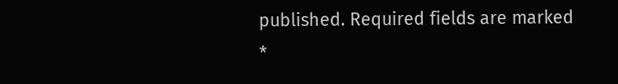published. Required fields are marked *